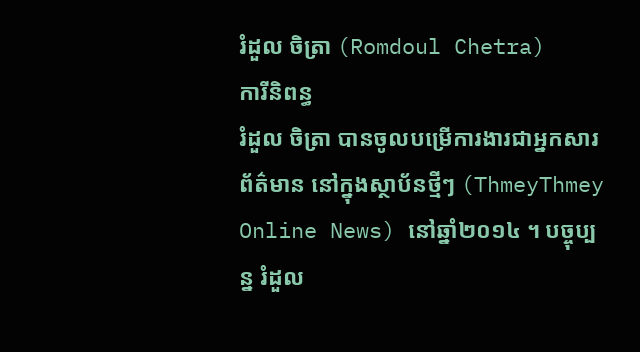រំដួល ចិត្រា (Romdoul Chetra)
ការីនិពន្ធ
រំដួល ចិត្រា បានចូលបម្រើការងារជាអ្នកសារព័ត៌មាន នៅក្នុងស្ថាប័នថ្មីៗ (ThmeyThmey Online News) នៅឆ្នាំ២០១៤ ។ បច្ចុប្បន្ន រំដួល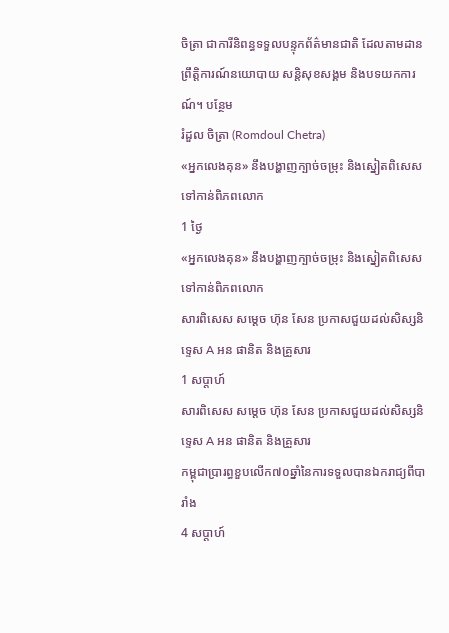ចិត្រា ជាការីនិពន្ធទទួលបន្ទុកព័ត៌មានជាតិ ដែលតាមដានព្រឹត្តិការណ៍នយោបាយ សន្តិសុខសង្គម និងបទយកការណ៍។ បន្ថែម
រំដួល ចិត្រា (Romdoul Chetra)
«អ្នកលេងគុន» នឹងបង្ហាញក្បាច់ចម្រុះ និងស្នៀតពិសេស ទៅកាន់ពិភពលោក
1 ថ្ងៃ
«អ្នកលេងគុន» នឹងបង្ហាញក្បាច់ចម្រុះ និងស្នៀតពិសេស ទៅកាន់ពិភពលោក
សារពិសេស សម្ដេច ហ៊ុន សែន ប្រកាសជួយដល់សិស្សនិទ្ទេស A អន ផានិត និងគ្រួសារ
1 សប្តាហ៍
សារពិសេស សម្ដេច ហ៊ុន សែន ប្រកាសជួយដល់សិស្សនិទ្ទេស A អន ផានិត និងគ្រួសារ
កម្ពុជាប្រារព្ធខួបលើក៧០ឆ្នាំនៃការទទួលបានឯករាជ្យពីបារាំង
4 សប្តាហ៍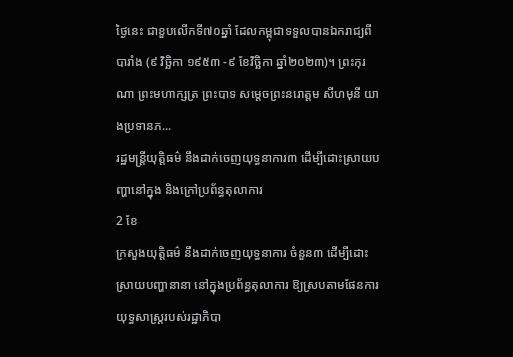ថ្ងៃនេះ ជាខួបលើកទី៧០ឆ្នាំ ដែលកម្ពុជាទទួលបានឯករាជ្យពីបារាំង (៩ វិច្ឆិកា ១៩៥៣ -៩ ខែវិច្ឆិកា ឆ្នាំ២០២៣)។ ព្រះកុរណា ព្រះមហាក្សត្រ ព្រះបាទ សម្ដេចព្រះនរោត្តម សីហមុនី យាងប្រទានភ...
រដ្ឋមន្រ្តីយុត្តិធម៌ នឹងដាក់ចេញយុទ្ធនាការ៣ ដើម្បីដោះស្រាយបញ្ហានៅក្នុង និងក្រៅប្រព័ន្ធតុលាការ
2 ខែ
ក្រសួងយុត្តិធម៌ នឹងដាក់ចេញយុទ្ធនាការ ចំនួន៣ ដើម្បីដោះស្រាយបញ្ហានានា នៅក្នុងប្រព័ន្ធតុលាការ ឱ្យស្របតាមផែនការយុទ្ធសាស្រ្តរបស់រដ្ឋាភិបា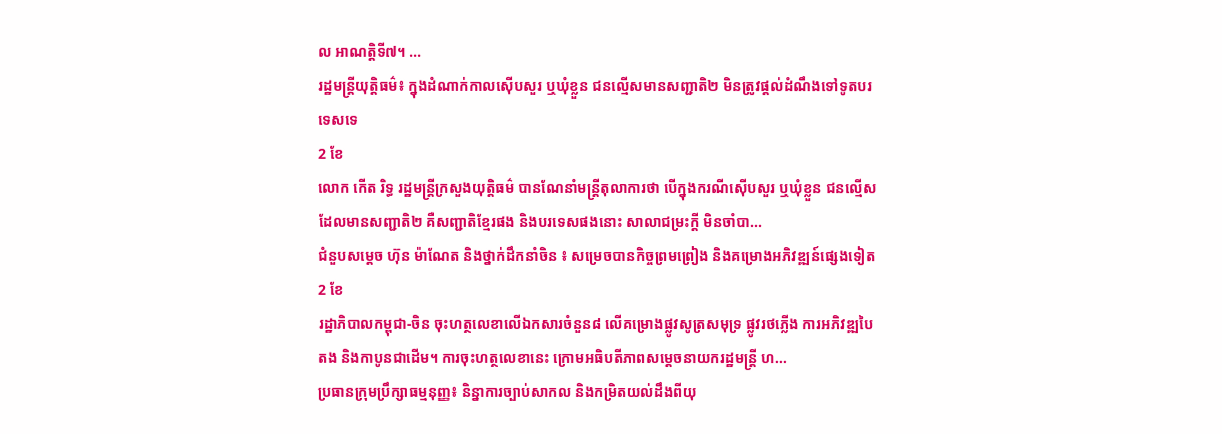ល អាណត្តិទី៧។ ...
រដ្ឋមន្រ្តីយុត្តិធម៌៖ ក្នុងដំណាក់កាលស៊ើបសួរ ឬឃុំខ្លួន ជនល្មើសមានសញ្ជាតិ២ មិនត្រូវផ្ដល់ដំណឹងទៅទូតបរទេសទេ
2 ខែ
លោក កើត រិទ្ធ រដ្ឋមន្ត្រីក្រសួងយុត្តិធម៌ បានណែនាំមន្ត្រីតុលាការថា បើក្នុងករណីស៊ើបសួរ ឬឃុំខ្លួន ជនល្មើសដែលមានសញ្ជាតិ២ គឺសញ្ជាតិខ្មែរផង និងបរទេសផងនោះ សាលាជម្រះក្តី មិនចាំបា...
ជំនួបសម្ដេច ហ៊ុន ម៉ាណែត និងថ្នាក់ដឹកនាំចិន ៖ សម្រេចបានកិច្ចព្រមព្រៀង និងគម្រោងអភិវឌ្ឍន៍ផ្សេងទៀត
2 ខែ
រដ្ឋាភិបាលកម្ពុជា-ចិន ចុះហត្ថលេខាលើឯកសារចំនួន៨ លើគម្រោងផ្លូវសូត្រសមុទ្រ ផ្លូវរថភ្លើង ការអភិវឌ្ឍបៃតង និងកាបូនជាដើម។ ការចុះហត្ថលេខានេះ ក្រោមអធិបតីភាពសម្ដេចនាយករដ្ឋមន្រ្តី ហ...
ប្រធានក្រុមប្រឹក្សាធម្មនុញ្ញ៖ និន្នាការច្បាប់សាកល និងកម្រិតយល់ដឹងពីយុ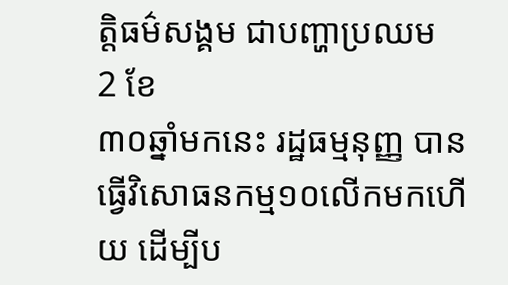ត្តិធម៌សង្គម ជាបញ្ហាប្រឈម
2 ខែ
៣០ឆ្នាំមកនេះ រដ្ឋធម្មនុញ្ញ បានធ្វើវិសោធនកម្ម១០លើកមកហើយ ដើម្បីប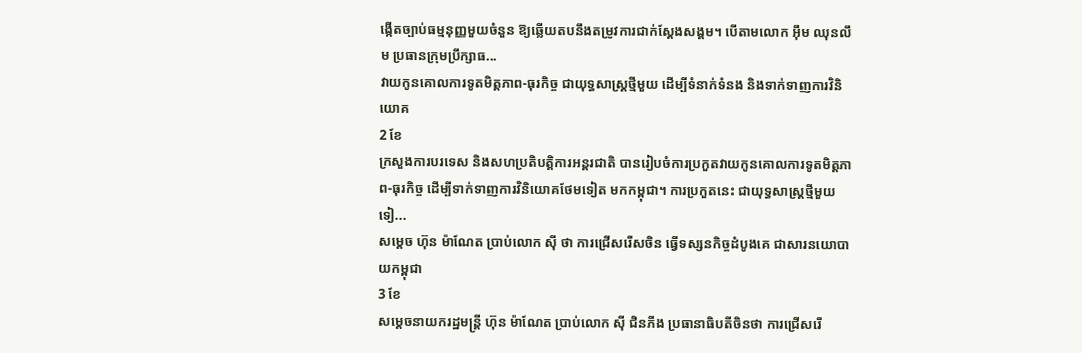ង្កើតច្បាប់ធម្មនុញ្ញមួយចំនួន ឱ្យឆ្លើយតបនឹងតម្រូវការជាក់ស្ដែងសង្គម។ បើតាមលោក អ៊ឹម ឈុនលឹម ប្រធានក្រុមប្រឹក្សាធ...
វាយកូនគោលការទូតមិត្តភាព-ធុរកិច្ច ជាយុទ្ធសាស្ត្រថ្មីមួយ ដើម្បីទំនាក់ទំនង និងទាក់ទាញការវិនិយោគ
2 ខែ
ក្រសួងការបរទេស និងសហប្រតិបត្តិការអន្តរជាតិ បានរៀបចំការប្រកួតវាយកូនគោលការទូតមិត្តភាព-ធុរកិច្ច ដើម្បីទាក់ទាញការវិនិយោគថែមទៀត មកកម្ពុជា។ ការប្រកួតនេះ ជាយុទ្ធសាស្រ្តថ្មីមួយទៀ...
សម្ដេច ហ៊ុន ម៉ាណែត ប្រាប់លោក ស៊ី ថា ការជ្រើសរើសចិន ធ្វើទស្សនកិច្ចដំបូងគេ ជាសារនយោបាយកម្ពុជា
3 ខែ
សម្ដេចនាយករដ្ឋមន្រ្តី ហ៊ុន ម៉ាណែត ប្រាប់លោក ស៊ី ជិនភីង ប្រធានាធិបតីចិនថា ការជ្រើសរើ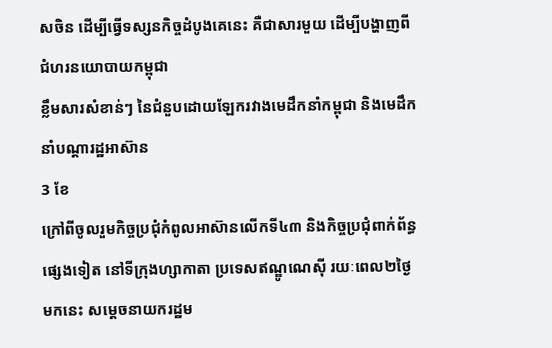សចិន ដើម្បីធ្វើទស្សនកិច្ចដំបូងគេនេះ គឺជាសារមួយ ដើម្បីបង្ហាញពីជំហរនយោបាយកម្ពុជា
ខ្លឹមសារសំខាន់ៗ នៃជំនួបដោយឡែករវាងមេដឹកនាំកម្ពុជា និងមេដឹកនាំបណ្ដារដ្ឋអាស៊ាន
3 ខែ
ក្រៅពីចូលរួមកិច្ចប្រជុំកំពូលអាស៊ានលើកទី៤៣ និងកិច្ចប្រជុំពាក់ព័ន្ធផ្សេងទៀត នៅទីក្រុងហ្សាកាតា ប្រទេសឥណ្ឌូណេស៊ី រយៈពេល២ថ្ងៃមកនេះ សម្ដេចនាយករដ្ឋម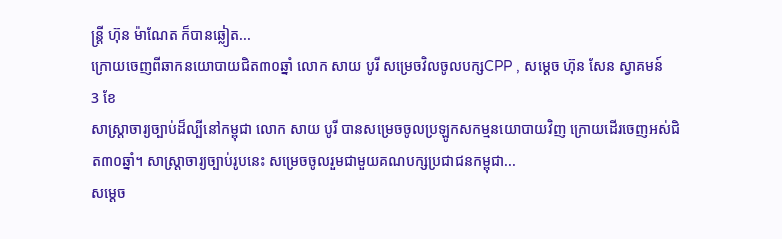ន្រ្តី ហ៊ុន ម៉ាណែត ក៏បានឆ្លៀត...
ក្រោយចេញពីឆាកនយោបាយជិត៣០ឆ្នាំ លោក សាយ បូរី សម្រេចវិលចូលបក្សCPP , សម្ដេច ហ៊ុន សែន ស្វាគមន៍
3 ខែ
សាស្រ្តាចារ្យច្បាប់ដ៏ល្បីនៅកម្ពុជា លោក សាយ បូរី បានសម្រេចចូលប្រឡូកសកម្មនយោបាយវិញ ក្រោយដើរចេញអស់ជិត៣០ឆ្នាំ។ សាស្រ្តាចារ្យច្បាប់រូបនេះ សម្រេចចូលរួមជាមួយគណបក្សប្រជាជនកម្ពុជា...
សម្ដេច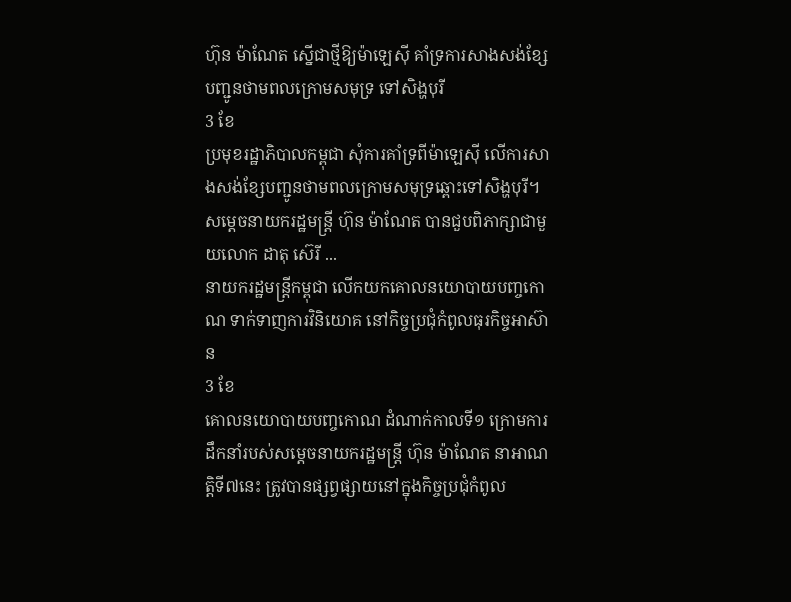ហ៊ុន ម៉ាណែត ស្នើជាថ្មីឱ្យម៉ាឡេស៊ី គាំទ្រការសាងសង់ខ្សែបញ្ជូនថាមពលក្រោមសមុទ្រ ទៅសិង្ហបុរី
3 ខែ
ប្រមុខរដ្ឋាភិបាលកម្ពុជា សុំការគាំទ្រពីម៉ាឡេស៊ី លើការសាងសង់ខ្សែបញ្ជូនថាមពលក្រោមសមុទ្រឆ្ពោះទៅសិង្ហបុរី។ សម្ដេចនាយករដ្ឋមន្ត្រី ហ៊ុន ម៉ាណែត បានជួបពិភាក្សាជាមួយលោក ដាតុ ស៊េរី ...
នាយករដ្ឋមន្ត្រីកម្ពុជា លើកយកគោលនយោបាយបញ្ចកោណ ទាក់ទាញការវិនិយោគ នៅកិច្ចប្រជុំកំពូលធុរកិច្ចអាស៊ាន
3 ខែ
គោលនយោបាយបញ្ចកោណ ដំណាក់កាលទី១ ក្រោមការដឹកនាំរបស់សម្ដេចនាយករដ្ឋមន្ត្រី ហ៊ុន ម៉ាណែត នាអាណត្តិទី៧នេះ ត្រូវបានផ្សព្វផ្សាយនៅក្នុងកិច្ចប្រជុំកំពូល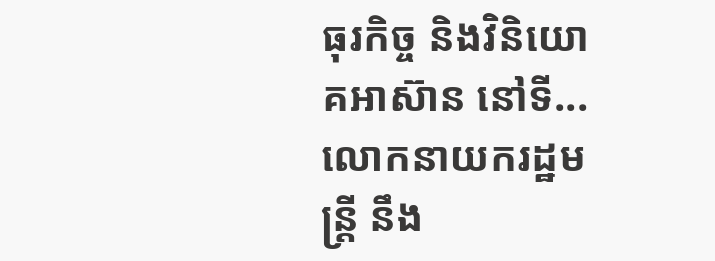ធុរកិច្ច និងវិនិយោគអាស៊ាន នៅទី...
លោកនាយករដ្ឋមន្រ្តី នឹង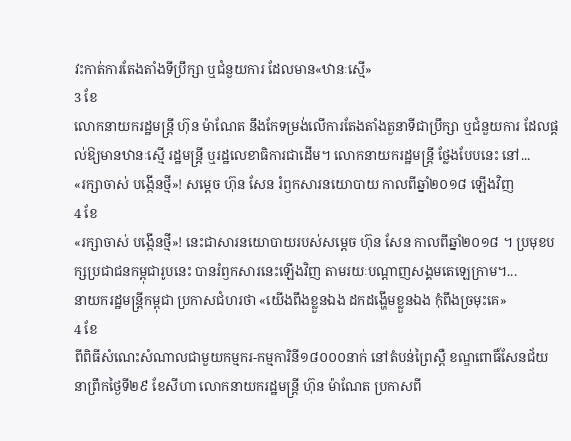វះកាត់ការតែងតាំងទីប្រឹក្សា ឬជំនួយការ ដែលមាន«ឋានៈស្មើ»
3 ខែ
លោកនាយករដ្ឋមន្រ្តី ហ៊ុន ម៉ាណែត នឹងកែទម្រង់លើការតែងតាំងតួនាទីជាប្រឹក្សា ឬជំនួយការ ដែលផ្ដល់ឱ្យមានឋានៈស្មើ រដ្ឋមន្ត្រី ឬរដ្ឋលេខាធិការជាដើម។ លោកនាយករដ្ឋមន្ត្រី ថ្លែងបែបនេះ នៅ...
«រក្សាចាស់ បង្កើនថ្មី»! សម្ដេច ហ៊ុន សែន រំឭកសារនយោបាយ កាលពីឆ្នាំ២០១៨ ឡើងវិញ
4 ខែ
«រក្សាចាស់ បង្កើនថ្មី»! នេះជាសារនយោបាយរបស់សម្ដេច ហ៊ុន សែន កាលពីឆ្នាំ២០១៨ ។ ប្រមុខបក្សប្រជាជនកម្ពុជារូបនេះ បានរំឭកសារនេះឡើងវិញ តាមរយៈបណ្ដាញសង្គមតេឡេក្រាម។...
នាយករដ្ឋមន្រ្តីកម្ពុជា ប្រកាសជំហរថា «យើងពឹងខ្លួនឯង ដកដង្ហើមខ្លួនឯង កុំពឹងច្រមុះគេ»
4 ខែ
ពីពិធីសំណេះសំណាលជាមួយកម្មករ-កម្មការិនី១៨០០០នាក់ នៅតំបន់ព្រៃស្ពឺ ខណ្ឌពោធិ៍សែនជ័យ នាព្រឹកថ្ងៃទី២៩ ខែសីហា លោកនាយករដ្ឋមន្រ្តី ហ៊ុន ម៉ាណែត ប្រកាសពី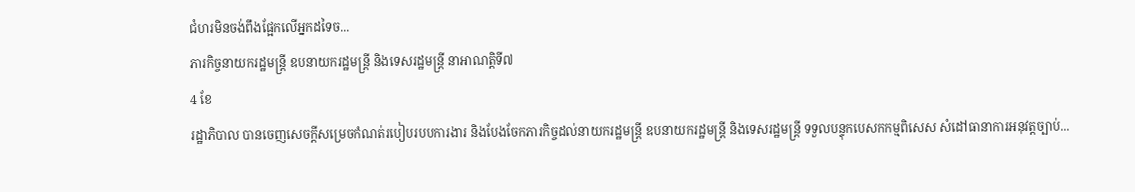ជំហរមិនចង់ពឹងផ្អែកលើអ្នកដទៃច...
ភារកិច្ចនាយករដ្ឋមន្រ្តី ឧបនាយករដ្ឋមន្រ្តី និងទេសរដ្ឋមន្ត្រី នាអាណត្តិទី៧
4 ខែ
រដ្ឋាភិបាល បានចេញសេចក្តីសម្រេចកំណត់របៀបរបបការងារ និងបែងចែកភារកិច្ចដល់នាយករដ្ឋមន្រ្តី ឧបនាយករដ្ឋមន្រ្តី និងទេសរដ្ឋមន្រ្តី ទទួលបន្ទុកបេសកកម្មពិសេស សំដៅធានាការអនុវត្តច្បាប់...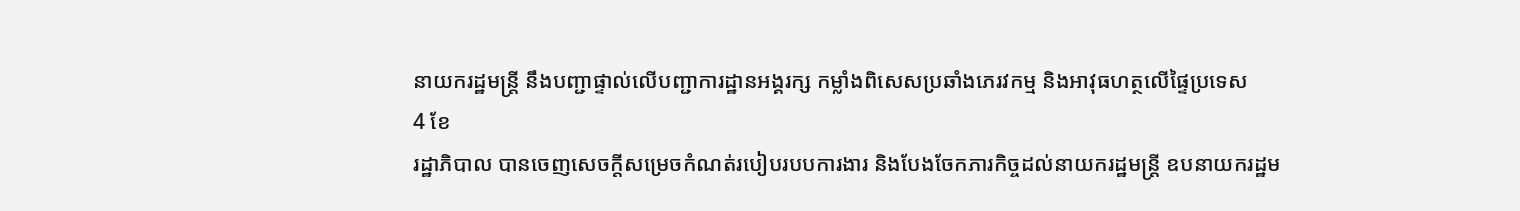នាយករដ្ឋមន្រ្តី នឹងបញ្ជាផ្ទាល់លើបញ្ជាការដ្ឋានអង្គរក្ស កម្លាំងពិសេសប្រឆាំងភេរវកម្ម និងអាវុធហត្ថលើផ្ទៃប្រទេស
4 ខែ
រដ្ឋាភិបាល បានចេញសេចក្តីសម្រេចកំណត់របៀបរបបការងារ និងបែងចែកភារកិច្ចដល់នាយករដ្ឋមន្រ្តី ឧបនាយករដ្ឋម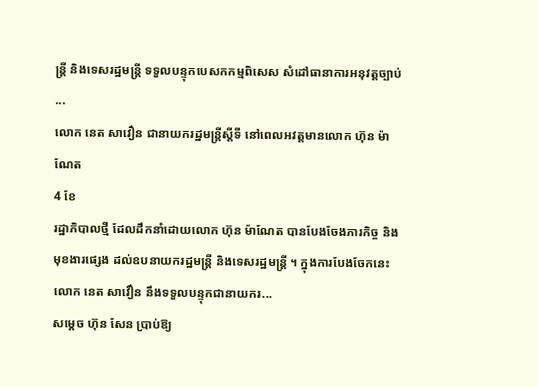ន្រ្តី និងទេសរដ្ឋមន្រ្តី ទទួលបន្ទុកបេសកកម្មពិសេស សំដៅធានាការអនុវត្តច្បាប់ ...
លោក នេត សាវឿន ជានាយករដ្ឋមន្រ្តីស្តីទី នៅពេលអវត្តមានលោក ហ៊ុន ម៉ាណែត
4 ខែ
រដ្ឋាភិបាលថ្មី ដែលដឹកនាំដោយលោក ហ៊ុន ម៉ាណែត បានបែងចែងភារកិច្ច និងមុខងារផ្សេង ដល់ឧបនាយករដ្ឋមន្រ្តី និងទេសរដ្ឋមន្រ្តី ។ ក្នុងការបែងចែកនេះ លោក នេត សាវ៉ឿន នឹងទទួលបន្ទុកជានាយករ...
សម្ដេច ហ៊ុន សែន ប្រាប់ឱ្យ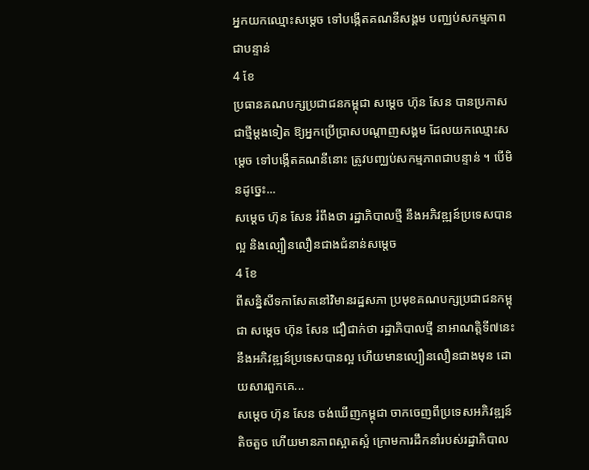អ្នកយកឈ្មោះសម្ដេច ទៅបង្កើតគណនីសង្គម បញ្ឈប់សកម្មភាពជាបន្ទាន់
4 ខែ
ប្រធានគណបក្សប្រជាជនកម្ពុជា សម្ដេច ហ៊ុន សែន បានប្រកាសជាថ្មីម្ដងទៀត ឱ្យអ្នកប្រើប្រាសបណ្ដាញសង្គម ដែលយកឈ្មោះសម្ដេច ទៅបង្កើតគណនីនោះ ត្រូវបញ្ឈប់សកម្មភាពជាបន្ទាន់ ។ បើមិនដូច្នេះ...
សម្ដេច ហ៊ុន សែន រំពឹងថា រដ្ឋាភិបាលថ្មី នឹងអភិវឌ្ឍន៍ប្រទេសបានល្អ និងល្បឿនលឿនជាងជំនាន់សម្ដេច
4 ខែ
ពីសន្និសីទកាសែតនៅវិមានរដ្ឋសភា ប្រមុខគណបក្សប្រជាជនកម្ពុជា សម្ដេច ហ៊ុន សែន ជឿជាក់ថា រដ្ឋាភិបាលថ្មី នាអាណត្តិទី៧នេះ នឹងអភិវឌ្ឍន៍ប្រទេសបានល្អ ហើយមានល្បឿនលឿនជាងមុន ដោយសារពួកគេ...
សម្ដេច ហ៊ុន សែន ចង់ឃើញកម្ពុជា ចាកចេញពីប្រទេសអភិវឌ្ឍន៍តិចតួច ហើយមានភាពស្អាតស្អំ ក្រោមការដឹកនាំរបស់រដ្ឋាភិបាល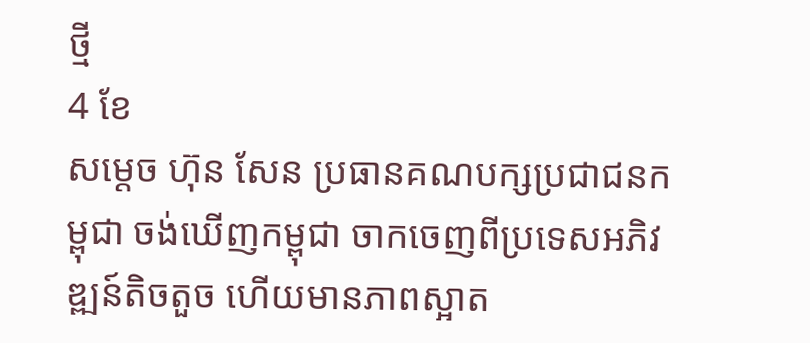ថ្មី
4 ខែ
សម្ដេច ហ៊ុន សែន ប្រធានគណបក្សប្រជាជនកម្ពុជា ចង់ឃើញកម្ពុជា ចាកចេញពីប្រទេសអភិវឌ្ឍន៍តិចតួច ហើយមានភាពស្អាត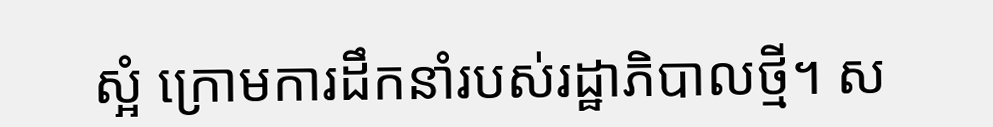ស្អំ ក្រោមការដឹកនាំរបស់រដ្ឋាភិបាលថ្មី។ ស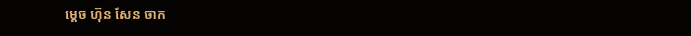ម្ដេច ហ៊ុន សែន ចាក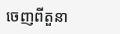ចេញពីតួនា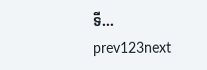ទី...
prev123next